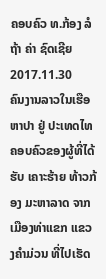ຄອບຄົວ ທ.ກ້ອງ ລໍຖ້າ ຄ່າ ຊົດເຊີຍ
2017.11.30
ຄົນງານລາວໃນເຮືອຫາປາ ຢູ່ ປະເທດໄທ
ຄອບຄົວຂອງຜູ້ທີ່ໄດ້ຮັບ ເຄາະຮ້າຍ ທ້າວກ້ອງ ມະຫາລາດ ຈາກ ເມືອງທ່າແຂກ ແຂວງຄຳມ່ວນ ທີ່ໄປເຮັດ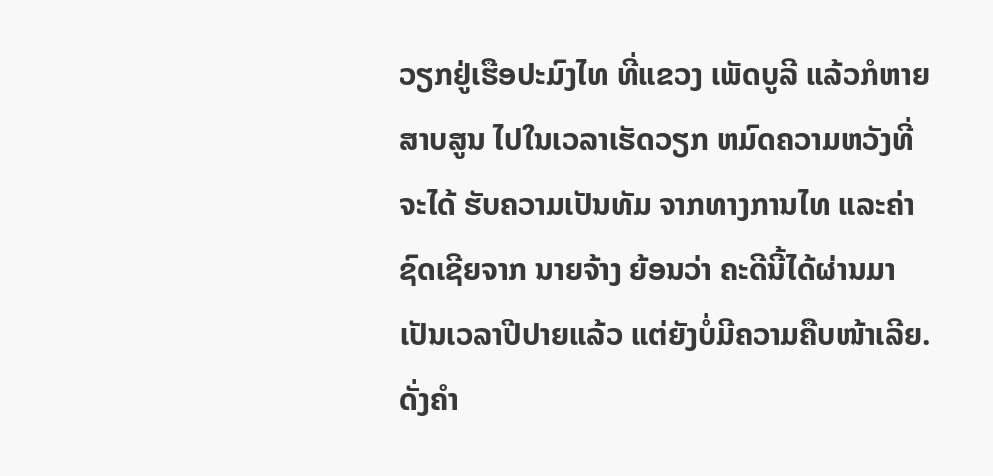ວຽກຢູ່ເຮືອປະມົງໄທ ທີ່ແຂວງ ເພັດບູລີ ແລ້ວກໍຫາຍສາບສູນ ໄປໃນເວລາເຮັດວຽກ ຫມົດຄວາມຫວັງທີ່ຈະໄດ້ ຮັບຄວາມເປັນທັມ ຈາກທາງການໄທ ແລະຄ່າຊົດເຊີຍຈາກ ນາຍຈ້າງ ຍ້ອນວ່າ ຄະດີນີ້ໄດ້ຜ່ານມາ ເປັນເວລາປີປາຍແລ້ວ ແຕ່ຍັງບໍ່ມີຄວາມຄືບໜ້າເລີຍ. ດັ່ງຄຳ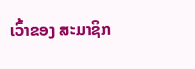ເວົ້າຂອງ ສະມາຊິກ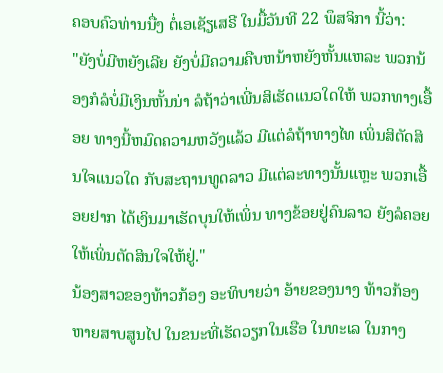ຄອບຄົວທ່ານນື່ງ ຕໍ່ເອເຊັຽເສຣີ ໃນມື້ວັນທີ 22 ພຶສຈິກາ ນີ້ວ່າ:
"ຍັງບໍ່ມີຫຍັງເລີຍ ຍັງບໍ່ມີຄວາມຄືບຫນ້າຫຍັງຫັ້ນແຫລະ ພວກນ້ອງກໍລໍບໍ່ມີເງິນຫັ້ນນ່າ ລໍຖ້າວ່າເພີ່ນສິເຮັດແນວໃດໃຫ້ ພວກທາງເອື້ອຍ ທາງນີ້ຫມົດຄວາມຫວັງແລ້ວ ມີແຕ່ລໍຖ້າທາງໄທ ເພິ່ນສິຕັດສິນໃຈແນວໃດ ກັບສະຖານທູດລາວ ມີແຕ່ລະທາງນັ້ນແຫຼະ ພວກເອື້ອຍຢາກ ໄດ້ເງິນມາເຮັດບຸນໃຫ້ເພິ່ນ ທາງຂ້ອຍຢູ່ຄົນລາວ ຍັງລໍຄອຍໃຫ້ເພິ່ນຕັດສິນໃຈໃຫ້ຢູ່."
ນ້ອງສາວຂອງທ້າວກ້ອງ ອະທິບາຍວ່າ ອ້າຍຂອງນາງ ທ້າວກ້ອງ ຫາຍສາບສູນໄປ ໃນຂນະທີ່ເຮັດວຽກໃນເຮືອ ໃນທະເລ ໃນກາງ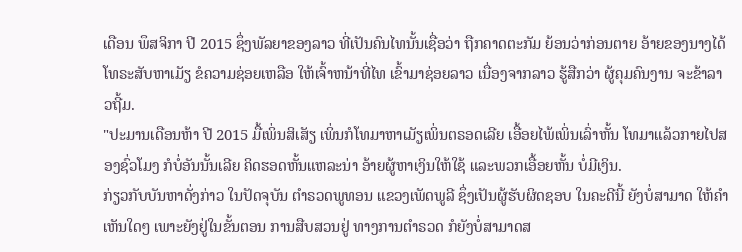ເດືອນ ພຶສຈິກາ ປີ 2015 ຊຶ່ງພັລຍາຂອງລາວ ທີ່ເປັນຄົນໄທນັ້ນເຊື່ອວ່າ ຖືກຄາດຕະກັມ ຍ້ອນວ່າກ່ອນຕາຍ ອ້າຍຂອງນາງໄດ້ ໂທຣະສັບຫາເມັຽ ຂໍຄວາມຊ່ອຍເຫລືອ ໃຫ້ເຈົ້າຫນ້າທີ່ໄທ ເຂົ້າມາຊ່ອຍລາວ ເນື່ອງຈາກລາວ ຮູ້ສືກວ່າ ຜູ້ຄຸມຄົນງານ ຈະຂ້າລາວຖີ້ມ.
"ປະມານເດືອນຫ້າ ປີ 2015 ມື້ເພິ່ນສິເສັຽ ເພິ່ນກໍໂທມາຫາເມັຽເພິ່ນຕຣອດເລີຍ ເອື້ອຍໄພ້ເພິ່ນເລົ່າຫັ້ນ ໂທມາແລ້ວກາຍໄປສອງຊົ່ວໂມງ ກໍບໍ່ອັນນັ້ນເລີຍ ຄິດຮອດຫັ້ນແຫລະນ່າ ອ້າຍຜູ້ຫາເງິນໃຫ້ໃຊ້ ແລະພວກເອື້ອຍຫັ້ນ ບໍ່ມີເງິນ.
ກ່ຽວກັບບັນຫາດັ່ງກ່າວ ໃນປັດຈຸບັນ ຕຳຣວດພູທອນ ແຂວງເພັດພູລີ ຊຶ່ງເປັນຜູ້ຮັບຜິດຊອບ ໃນຄະດີນີ້ ຍັງບໍ່ສາມາດ ໃຫ້ຄຳເຫັນໃດໆ ເພາະຍັງຢູ່ໃນຂັ້ນຕອນ ການສືບສວນຢູ່ ທາງການຕຳຣວດ ກໍຍັງບໍ່ສາມາດສ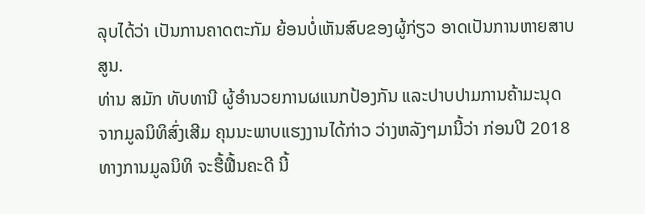ລຸບໄດ້ວ່າ ເປັນການຄາດຕະກັມ ຍ້ອນບໍ່ເຫັນສົບຂອງຜູ້ກ່ຽວ ອາດເປັນການຫາຍສາບສູນ.
ທ່ານ ສມັກ ທັບທານີ ຜູ້ອຳນວຍການຜແນກປ້ອງກັນ ແລະປາບປາມການຄ້າມະນຸດ ຈາກມູລນິທິສົ່ງເສີມ ຄຸນນະພາບແຮງງານໄດ້ກ່າວ ວ່າງຫລັງໆມານີ້ວ່າ ກ່ອນປີ 2018 ທາງການມູລນິທິ ຈະຮື້ຟື້ນຄະດີ ນີ້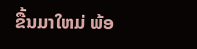ຂື້ນມາໃຫມ່ ພ້ອ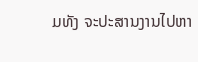ມທັງ ຈະປະສານງານໄປຫາ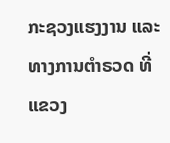ກະຊວງແຮງງານ ແລະທາງການຕຳຣວດ ທີ່ແຂວງ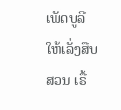ເພັດບູລີ ໃຫ້ເລັ່ງສືບສວນ ເຣື້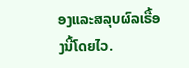ອງແລະສລຸບຜົລເຣື້ອງນີ້ໂດຍໄວ.